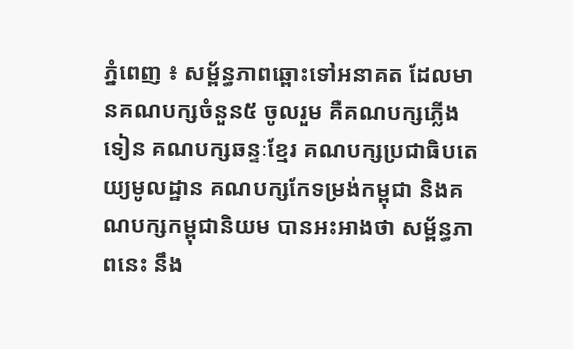ភ្នំពេញ ៖ សម្ព័ន្ធភាពឆ្ពោះទៅអនាគត ដែលមានគណបក្សចំនួន៥ ចូលរួម គឺគណបក្សភ្លើងទៀន គណបក្សឆន្ទៈខ្មែរ គណបក្សប្រជាធិបតេយ្យមូលដ្ឋាន គណបក្សកែទម្រង់កម្ពុជា និងគណបក្សកម្ពុជានិយម បានអះអាងថា សម្ព័ន្ធភាពនេះ នឹង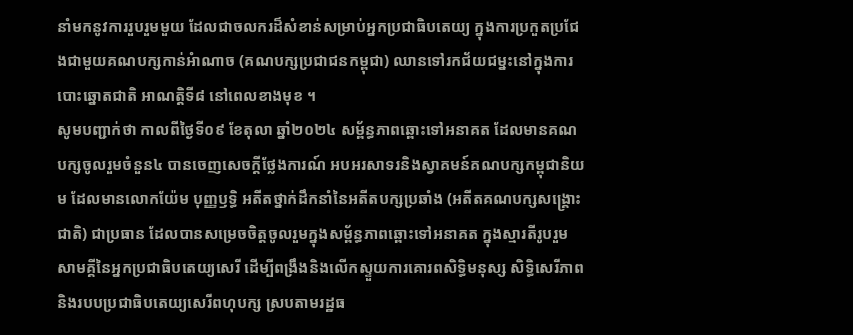នាំមកនូវការរួបរួមមួយ ដែលជាចលករដ៏សំខាន់សម្រាប់អ្នកប្រជាធិបតេយ្យ ក្នុងការប្រកួតប្រជែងជាមួយគណបក្សកាន់អំាណាច (គណបក្សប្រជាជនកម្ពុជា) ឈានទៅរកជ័យជម្នះនៅក្នុងការបោះឆ្នោតជាតិ អាណត្តិទី៨ នៅពេលខាងមុខ ។
សូមបញ្ជាក់ថា កាលពីថ្ងៃទី០៩ ខែតុលា ឆ្នាំ២០២៤ សម្ព័ន្ធភាពឆ្ពោះទៅអនាគត ដែលមានគណបក្សចូលរួមចំនួន៤ បានចេញសេចក្តីថ្លែងការណ៍ អបអរសាទរនិងស្វាគមន៍គណបក្សកម្ពុជានិយម ដែលមានលោកយ៉ែម បុញ្ញឫទ្ធិ អតីតថ្នាក់ដឹកនាំនៃអតីតបក្សប្រឆាំង (អតីតគណបក្សសង្គ្រោះជាតិ) ជាប្រធាន ដែលបានសម្រេចចិត្តចូលរួមក្នុងសម្ព័ន្ធភាពឆ្ពោះទៅអនាគត ក្នុងស្មារតីរូបរួមសាមគ្គីនៃអ្នកប្រជាធិបតេយ្យសេរី ដើម្បីពង្រឹងនិងលើកស្ទួយការគោរពសិទ្ធិមនុស្ស សិទ្ធិសេរីភាព និងរបបប្រជាធិបតេយ្យសេរីពហុបក្ស ស្របតាមរដ្ឋធ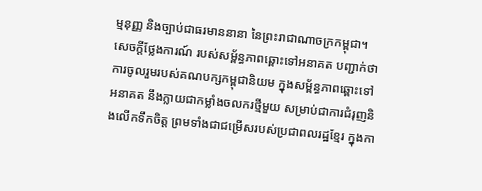ម្មនុញ្ញ និងច្បាប់ជាធរមាននានា នៃព្រះរាជាណាចក្រកម្ពុជា។
សេចក្ដីថ្លែងការណ៍ របស់សម្ព័ន្ធភាពឆ្ពោះទៅអនាគត បញ្ជាក់ថា ការចូលរួមរបស់គណបក្សកម្ពុជានិយម ក្នុងសម្ព័ន្ធភាពឆ្ពោះទៅអនាគត នឹងក្លាយជាកម្លាំងចលករថ្មីមួយ សម្រាប់ជាការជំរុញនិងលើកទឹកចិត្ត ព្រមទាំងជាជម្រើសរបស់ប្រជាពលរដ្ឋខ្មែរ ក្នុងកា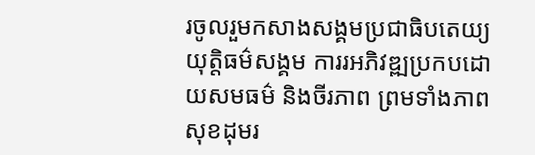រចូលរួមកសាងសង្គមប្រជាធិបតេយ្យ យុត្តិធម៌សង្គម ការរអភិវឌ្ឍប្រកបដោយសមធម៌ និងចីរភាព ព្រមទាំងភាពសុខដុមរ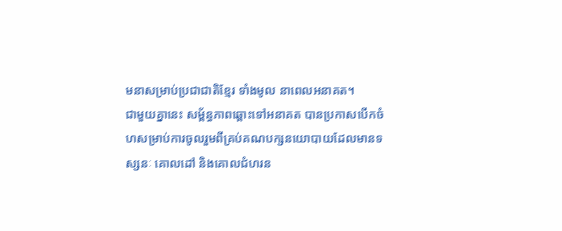មនាសម្រាប់ប្រជាជាតិខ្មែរ ទាំងមូល នាពេលអនាគត។
ជាមួយគ្នានេះ សម្ព័ន្ធភាពឆ្ពោះទៅអនាគត បានប្រកាសបើកចំហសម្រាប់ការចូលរួមពីគ្រប់គណបក្សនយោបាយដែលមានទស្សនៈ គោលដៅ និងគោលជំហរន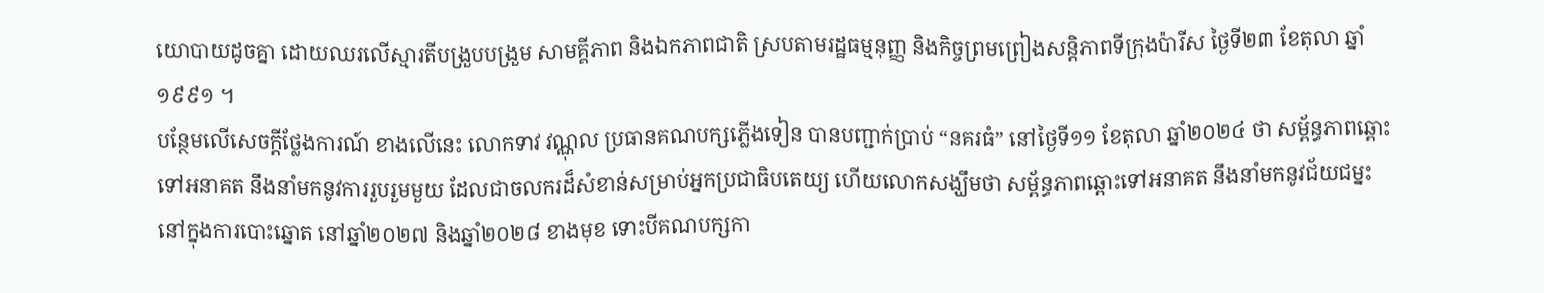យោបាយដូចគ្នា ដោយឈរលើស្មារតីបង្រួបបង្រួម សាមគ្គីភាព និងឯកភាពជាតិ ស្របតាមរដ្ឋធម្មនុញ្ញ និងកិច្ចព្រមព្រៀងសន្តិភាពទីក្រុងប៉ារីស ថ្ងៃទី២៣ ខែតុលា ឆ្នាំ១៩៩១ ។
បន្ថែមលើសេចក្ដីថ្លែងការណ៍ ខាងលើនេះ លោកទាវ វណ្ណុល ប្រធានគណបក្សភ្លើងទៀន បានបញ្ជាក់ប្រាប់ “នគរធំ” នៅថ្ងៃទី១១ ខែតុលា ឆ្នាំ២០២៤ ថា សម្ព័ន្ធភាពឆ្ពោះទៅអនាគត នឹងនាំមកនូវការរួបរួមមួយ ដែលជាចលករដ៏សំខាន់សម្រាប់អ្នកប្រជាធិបតេយ្យ ហើយលោកសង្ឃឹមថា សម្ព័ន្ធភាពឆ្ពោះទៅអនាគត នឹងនាំមកនូវជ័យជម្នះនៅក្នុងការបោះឆ្នោត នៅឆ្នាំ២០២៧ និងឆ្នាំ២០២៨ ខាងមុខ ទោះបីគណបក្សកា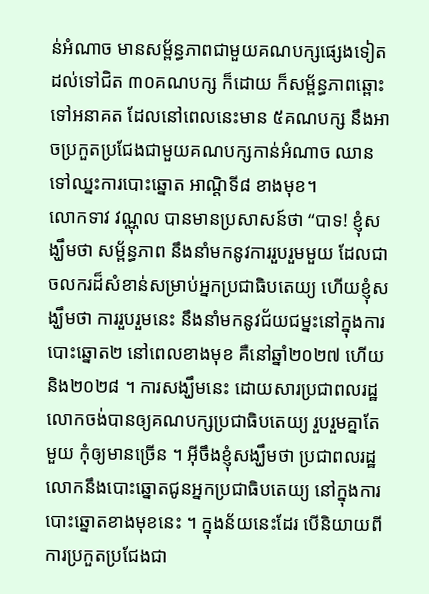ន់អំណាច មានសម្ព័ន្ធភាពជាមួយគណបក្សផ្សេងទៀត ដល់ទៅជិត ៣០គណបក្ស ក៏ដោយ ក៏សម្ព័ន្ធភាពឆ្ពោះទៅអនាគត ដែលនៅពេលនេះមាន ៥គណបក្ស នឹងអាចប្រកួតប្រជែងជាមួយគណបក្សកាន់អំណាច ឈានទៅឈ្នះការបោះឆ្នោត អាណ្តិទី៨ ខាងមុខ។
លោកទាវ វណ្ណុល បានមានប្រសាសន៍ថា “បាទ! ខ្ញុំសង្ឃឹមថា សម្ព័ន្ធភាព នឹងនាំមកនូវការរួបរួមមួយ ដែលជាចលករដ៏សំខាន់សម្រាប់អ្នកប្រជាធិបតេយ្យ ហើយខ្ញុំសង្ឃឹមថា ការរួបរួមនេះ នឹងនាំមកនូវជ័យជម្នះនៅក្នុងការបោះឆ្នោត២ នៅពេលខាងមុខ គឺនៅឆ្នាំ២០២៧ ហើយនិង២០២៨ ។ ការសង្ឃឹមនេះ ដោយសារប្រជាពលរដ្ឋ លោកចង់បានឲ្យគណបក្សប្រជាធិបតេយ្យ រួបរួមគ្នាតែមួយ កុំឲ្យមានច្រើន ។ អ៊ីចឹងខ្ញុំសង្ឃឹមថា ប្រជាពលរដ្ឋ លោកនឹងបោះឆ្នោតជូនអ្នកប្រជាធិបតេយ្យ នៅក្នុងការបោះឆ្នោតខាងមុខនេះ ។ ក្នុងន័យនេះដែរ បើនិយាយពីការប្រកួតប្រជែងជា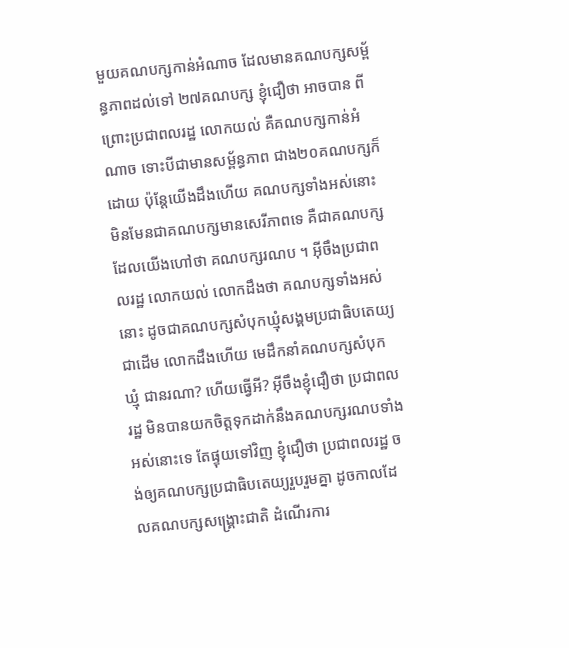មួយគណបក្សកាន់អំណាច ដែលមានគណបក្សសម្ព័ន្ធភាពដល់ទៅ ២៧គណបក្ស ខ្ញុំជឿថា អាចបាន ពីព្រោះប្រជាពលរដ្ឋ លោកយល់ គឺគណបក្សកាន់អំណាច ទោះបីជាមានសម្ព័ន្ធភាព ជាង២០គណបក្សក៏ដោយ ប៉ុន្តែយើងដឹងហើយ គណបក្សទាំងអស់នោះ មិនមែនជាគណបក្សមានសេរីភាពទេ គឺជាគណបក្សដែលយើងហៅថា គណបក្សរណប ។ អ៊ីចឹងប្រជាពលរដ្ឋ លោកយល់ លោកដឹងថា គណបក្សទាំងអស់នោះ ដូចជាគណបក្សសំបុកឃ្មុំសង្គមប្រជាធិបតេយ្យ ជាដើម លោកដឹងហើយ មេដឹកនាំគណបក្សសំបុកឃ្មុំ ជានរណា? ហើយធ្វើអី? អ៊ីចឹងខ្ញុំជឿថា ប្រជាពលរដ្ឋ មិនបានយកចិត្តទុកដាក់នឹងគណបក្សរណបទាំងអស់នោះទេ តែផ្ទុយទៅវិញ ខ្ញុំជឿថា ប្រជាពលរដ្ឋ ចង់ឲ្យគណបក្សប្រជាធិបតេយ្យរួបរួមគ្នា ដូចកាលដែលគណបក្សសង្រ្គោះជាតិ ដំណើរការ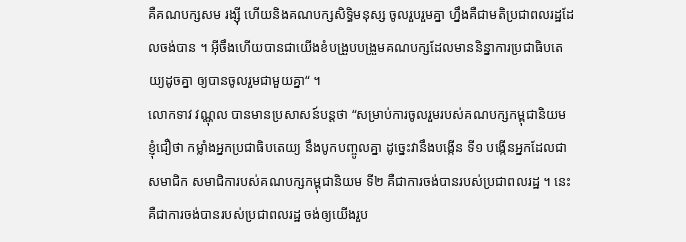គឺគណបក្សសម រង្ស៊ី ហើយនិងគណបក្សសិទ្ធិមនុស្ស ចូលរួបរួមគ្នា ហ្នឹងគឺជាមតិប្រជាពលរដ្ឋដែលចង់បាន ។ អ៊ីចឹងហើយបានជាយើងខំបង្រួបបង្រួមគណបក្សដែលមាននិន្នាការប្រជាធិបតេយ្យដូចគ្នា ឲ្យបានចូលរួមជាមួយគ្នា“ ។
លោកទាវ វណ្ណុល បានមានប្រសាសន៍បន្តថា “សម្រាប់ការចូលរួមរបស់គណបក្សកម្ពុជានិយម ខ្ញុំជឿថា កម្លាំងអ្នកប្រជាធិបតេយ្យ នឹងបូកបញ្ចូលគ្នា ដូច្នេះវានឹងបង្កើន ទី១ បង្កើនអ្នកដែលជាសមាជិក សមាជិការបស់គណបក្សកម្ពុជានិយម ទី២ គឺជាការចង់បានរបស់ប្រជាពលរដ្ឋ ។ នេះគឺជាការចង់បានរបស់ប្រជាពលរដ្ឋ ចង់ឲ្យយើងរួប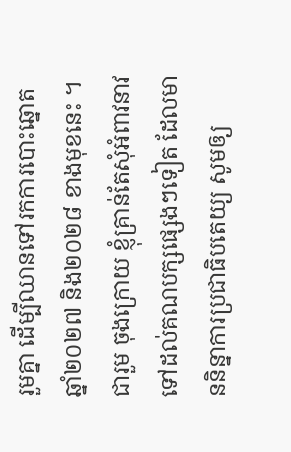រួមគ្នា ដើម្បីឈានទៅរកការបោះឆ្នោត ឆ្នាំ២០២៧ និង២០២៨ ខាងមុខនេះ ។ ជារួម ចុងក្រោយ ខ្ញុំគ្រាន់តែសុំអំពាវនាវទៅដល់គណបក្សផ្សេងៗទៀត ដែលមាននិន្នាការប្រជាធិបតេយ្យ សូមឲ្យ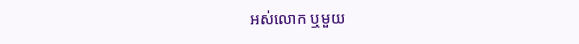អស់លោក ឬមួយ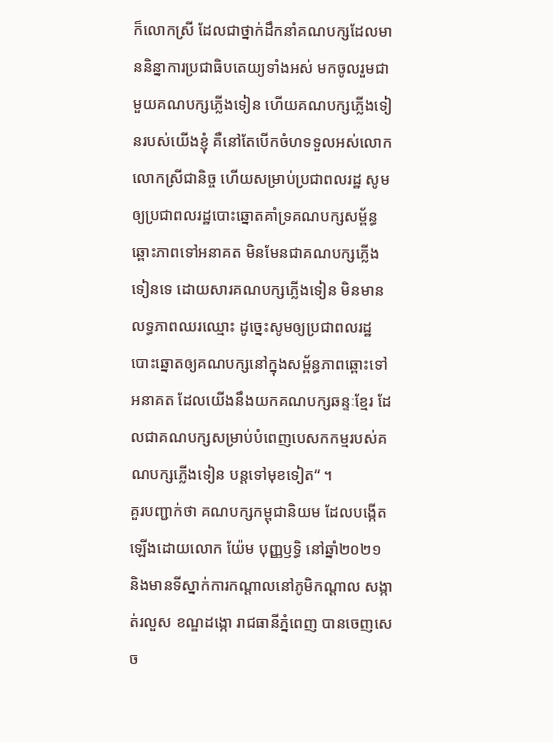ក៏លោកស្រី ដែលជាថ្នាក់ដឹកនាំគណបក្សដែលមាននិន្នាការប្រជាធិបតេយ្យទាំងអស់ មកចូលរួមជាមួយគណបក្សភ្លើងទៀន ហើយគណបក្សភ្លើងទៀនរបស់យើងខ្ញុំ គឺនៅតែបើកចំហទទួលអស់លោក លោកស្រីជានិច្ច ហើយសម្រាប់ប្រជាពលរដ្ឋ សូមឲ្យប្រជាពលរដ្ឋបោះឆ្នោតគាំទ្រគណបក្សសម្ព័ន្ធឆ្ពោះភាពទៅអនាគត មិនមែនជាគណបក្សភ្លើងទៀនទេ ដោយសារគណបក្សភ្លើងទៀន មិនមានលទ្ធភាពឈរឈ្មោះ ដូច្នេះសូមឲ្យប្រជាពលរដ្ឋ បោះឆ្នោតឲ្យគណបក្សនៅក្នុងសម្ព័ន្ធភាពឆ្ពោះទៅអនាគត ដែលយើងនឹងយកគណបក្សឆន្ទៈខ្មែរ ដែលជាគណបក្សសម្រាប់បំពេញបេសកកម្មរបស់គណបក្សភ្លើងទៀន បន្តទៅមុខទៀត“ ។
គួរបញ្ជាក់ថា គណបក្សកម្ពុជានិយម ដែលបង្កើតឡើងដោយលោក យ៉ែម បុញ្ញឫទ្ធិ នៅឆ្នាំ២០២១ និងមានទីស្នាក់ការកណ្ដាលនៅភូមិកណ្ដាល សង្កាត់រលួស ខណ្ឌដង្កោ រាជធានីភ្នំពេញ បានចេញសេច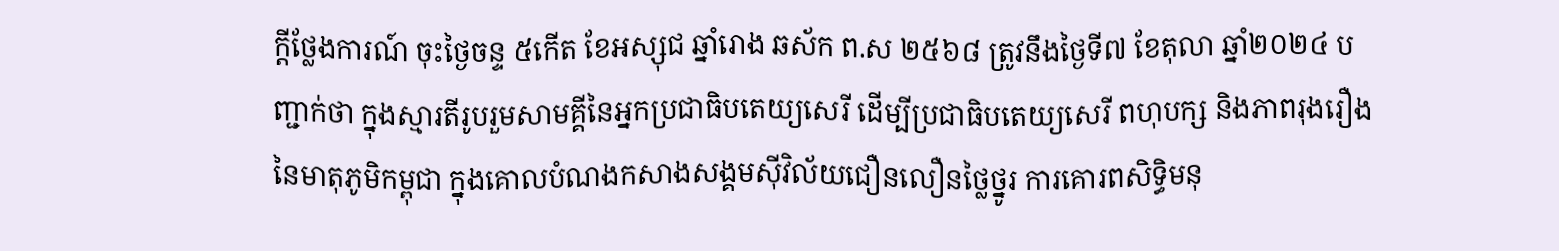ក្ដីថ្លែងការណ៍ ចុះថ្ងៃចន្ទ ៥កើត ខែអស្សុជ ឆ្នាំរោង ឆស័ក ព.ស ២៥៦៨ ត្រូវនឹងថ្ងៃទី៧ ខែតុលា ឆ្នាំ២០២៤ បញ្ជាក់ថា ក្នុងស្មារតីរូបរួមសាមគ្គីនៃអ្នកប្រជាធិបតេយ្យសេរី ដើម្បីប្រជាធិបតេយ្យសេរី ពហុបក្ស និងភាពរុងរឿង នៃមាតុភូមិកម្ពុជា ក្នុងគោលបំណងកសាងសង្គមស៊ីវិល័យជឿនលឿនថ្លៃថ្នូរ ការគោរពសិទ្ធិមនុ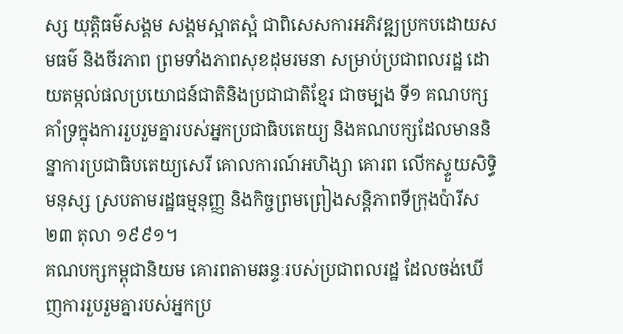ស្ស យុត្តិធម៌សង្គម សង្គមស្អាតស្អំ ជាពិសេសការអភិវឌ្ឍប្រកបដោយសមធម៌ និងចីរភាព ព្រមទាំងភាពសុខដុមរមនា សម្រាប់ប្រជាពលរដ្ឋ ដោយតម្កល់ផលប្រយោជន៍ជាតិនិងប្រជាជាតិខ្មែរ ជាចម្បង ទី១ គណបក្សគាំទ្រក្នុងការរួបរួមគ្នារបស់អ្នកប្រជាធិបតេយ្យ និងគណបក្សដែលមាននិន្នាការប្រជាធិបតេយ្យសេរី គោលការណ៍អហិង្សា គោរព លើកស្ទួយសិទ្ធិមនុស្ស ស្របតាមរដ្ឋធម្មនុញ្ញ និងកិច្ចព្រមព្រៀងសន្តិភាពទីក្រុងប៉ារីស ២៣ តុលា ១៩៩១។
គណបក្សកម្ពុជានិយម គោរពតាមឆន្ទៈរបស់ប្រជាពលរដ្ឋ ដែលចង់ឃើញការរួបរួមគ្នារបស់អ្នកប្រ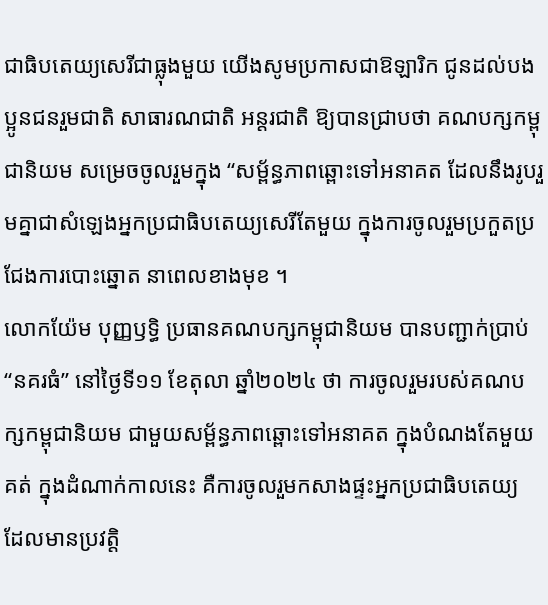ជាធិបតេយ្យសេរីជាធ្លុងមួយ យើងសូមប្រកាសជាឱឡារិក ជូនដល់បងប្អូនជនរួមជាតិ សាធារណជាតិ អន្តរជាតិ ឱ្យបានជ្រាបថា គណបក្សកម្ពុជានិយម សម្រេចចូលរួមក្នុង “សម្ព័ន្ធភាពឆ្ពោះទៅអនាគត ដែលនឹងរូបរួមគ្នាជាសំឡេងអ្នកប្រជាធិបតេយ្យសេរីតែមួយ ក្នុងការចូលរួមប្រកួតប្រជែងការបោះឆ្នោត នាពេលខាងមុខ ។
លោកយ៉ែម បុញ្ញឫទ្ធិ ប្រធានគណបក្សកម្ពុជានិយម បានបញ្ជាក់ប្រាប់ “នគរធំ” នៅថ្ងៃទី១១ ខែតុលា ឆ្នាំ២០២៤ ថា ការចូលរួមរបស់គណបក្សកម្ពុជានិយម ជាមួយសម្ព័ន្ធភាពឆ្ពោះទៅអនាគត ក្នុងបំណងតែមួយគត់ ក្នុងដំណាក់កាលនេះ គឺការចូលរួមកសាងផ្ទះអ្នកប្រជាធិបតេយ្យ ដែលមានប្រវត្តិ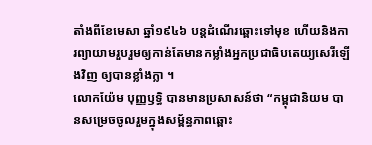តាំងពីខែមេសា ឆ្នាំ១៩៤៦ បន្តដំណើរឆ្ពោះទៅមុខ ហើយនិងការព្យាយាមរួបរួមឲ្យកាន់តែមានកម្លាំងអ្នកប្រជាធិបតេយ្យសេរីឡើងវិញ ឲ្យបានខ្លាំងក្លា ។
លោកយ៉ែម បុញ្ញឫទ្ធិ បានមានប្រសាសន៍ថា “កម្ពុជានិយម បានសម្រេចចូលរួមក្នុងសម្ព័ន្ធភាពឆ្ពោះ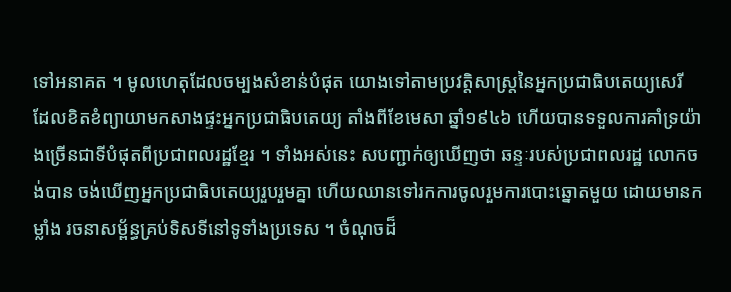ទៅអនាគត ។ មូលហេតុដែលចម្បងសំខាន់បំផុត យោងទៅតាមប្រវត្តិសាស្រ្តនៃអ្នកប្រជាធិបតេយ្យសេរី ដែលខិតខំព្យាយាមកសាងផ្ទះអ្នកប្រជាធិបតេយ្យ តាំងពីខែមេសា ឆ្នាំ១៩៤៦ ហើយបានទទួលការគាំទ្រយ៉ាងច្រើនជាទីបំផុតពីប្រជាពលរដ្ឋខ្មែរ ។ ទាំងអស់នេះ សបញ្ជាក់ឲ្យឃើញថា ឆន្ទៈរបស់ប្រជាពលរដ្ឋ លោកចង់បាន ចង់ឃើញអ្នកប្រជាធិបតេយ្យរួបរួមគ្នា ហើយឈានទៅរកការចូលរួមការបោះឆ្នោតមួយ ដោយមានកម្លាំង រចនាសម្ព័ន្ធគ្រប់ទិសទីនៅទូទាំងប្រទេស ។ ចំណុចដ៏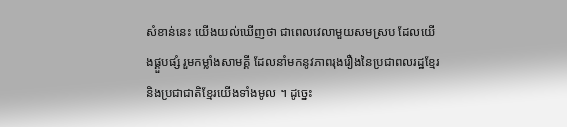សំខាន់នេះ យើងយល់ឃើញថា ជាពេលវេលាមួយសមស្រប ដែលយើងផ្គួបផ្សំ រួមកម្លាំងសាមគ្គី ដែលនាំមកនូវភាពរុងរឿងនៃប្រជាពលរដ្ឋខ្មែរ និងប្រជាជាតិខ្មែរយើងទាំងមូល ។ ដូច្នេះ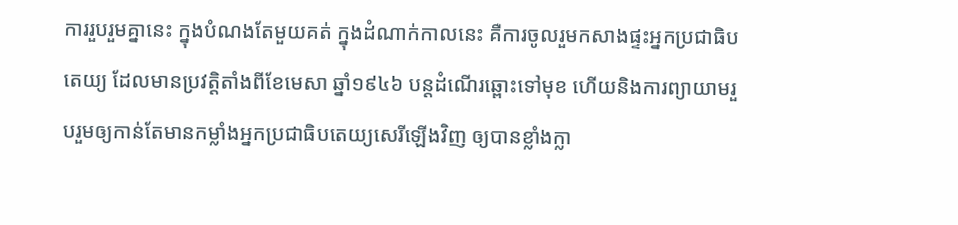ការរួបរួមគ្នានេះ ក្នុងបំណងតែមួយគត់ ក្នុងដំណាក់កាលនេះ គឺការចូលរួមកសាងផ្ទះអ្នកប្រជាធិបតេយ្យ ដែលមានប្រវត្តិតាំងពីខែមេសា ឆ្នាំ១៩៤៦ បន្តដំណើរឆ្ពោះទៅមុខ ហើយនិងការព្យាយាមរួបរួមឲ្យកាន់តែមានកម្លាំងអ្នកប្រជាធិបតេយ្យសេរីឡើងវិញ ឲ្យបានខ្លាំងក្លា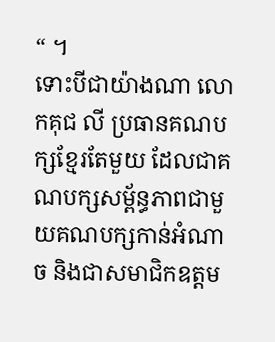“ ។
ទោះបីជាយ៉ាងណា លោកគុជ លី ប្រធានគណបក្សខ្មែរតែមួយ ដែលជាគណបក្សសម្ព័ន្ធភាពជាមួយគណបក្សកាន់អំណាច និងជាសមាជិកឧត្ដម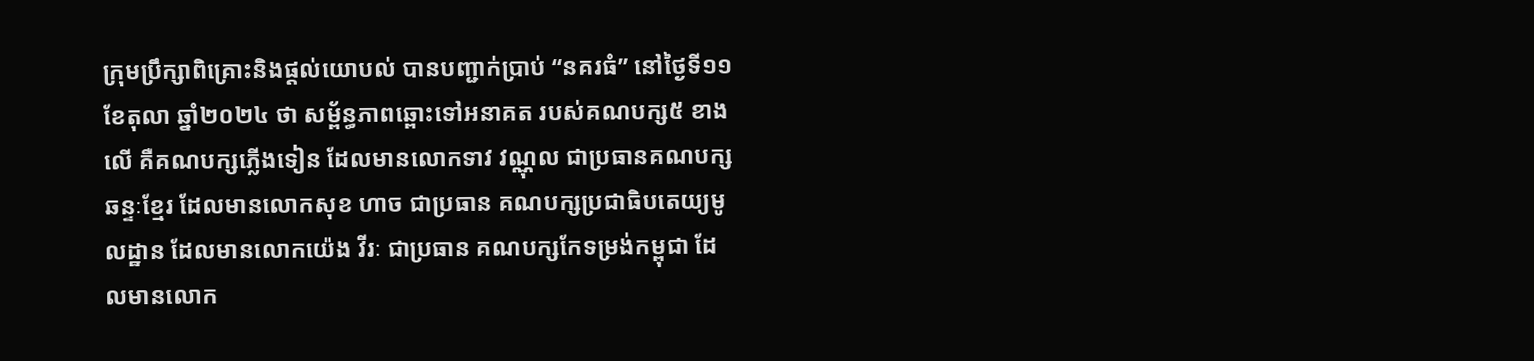ក្រុមប្រឹក្សាពិគ្រោះនិងផ្ដល់យោបល់ បានបញ្ជាក់ប្រាប់ “នគរធំ” នៅថ្ងៃទី១១ ខែតុលា ឆ្នាំ២០២៤ ថា សម្ព័ន្ធភាពឆ្ពោះទៅអនាគត របស់គណបក្ស៥ ខាងលើ គឺគណបក្សភ្លើងទៀន ដែលមានលោកទាវ វណ្ណុល ជាប្រធានគណបក្សឆន្ទៈខ្មែរ ដែលមានលោកសុខ ហាច ជាប្រធាន គណបក្សប្រជាធិបតេយ្យមូលដ្ឋាន ដែលមានលោកយ៉េង វីរៈ ជាប្រធាន គណបក្សកែទម្រង់កម្ពុជា ដែលមានលោក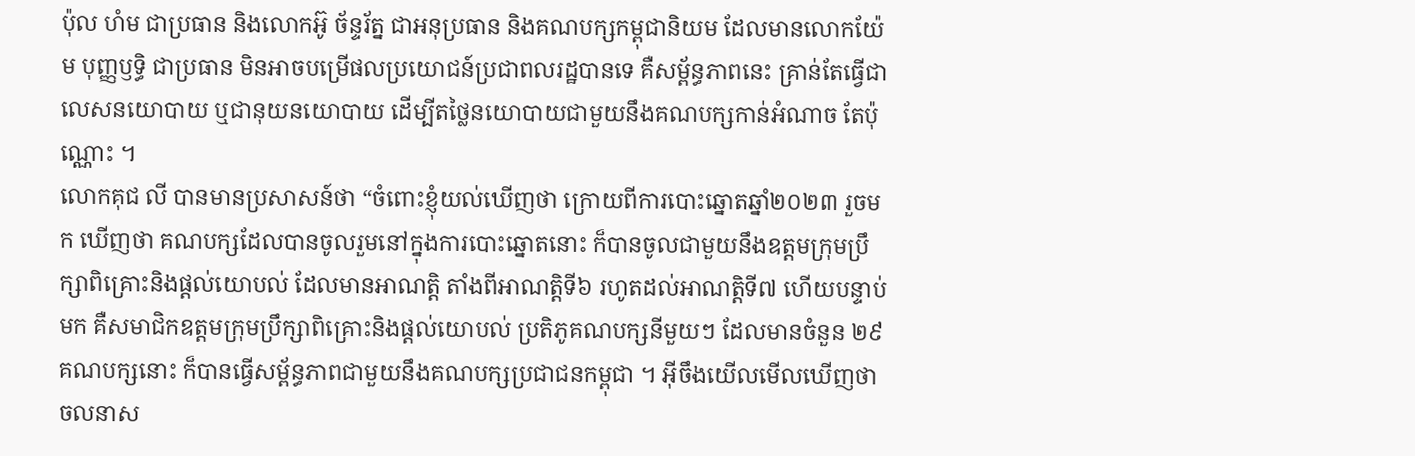ប៉ុល ហំម ជាប្រធាន និងលោកអ៊ូ ច័ន្ទរ័ត្ន ជាអនុប្រធាន និងគណបក្សកម្ពុជានិយម ដែលមានលោកយ៉ែម បុញ្ញឫទ្ធិ ជាប្រធាន មិនអាចបម្រើផលប្រយោជន៍ប្រជាពលរដ្ឋបានទេ គឺសម្ព័ន្ធភាពនេះ គ្រាន់តែធ្វើជាលេសនយោបាយ ឬជានុយនយោបាយ ដើម្បីតថ្លៃនយោបាយជាមួយនឹងគណបក្សកាន់អំណាច តែប៉ុណ្ណោះ ។
លោកគុជ លី បានមានប្រសាសន៍ថា “ចំពោះខ្ញុំយល់ឃើញថា ក្រោយពីការបោះឆ្នោតឆ្នាំ២០២៣ រួចមក ឃើញថា គណបក្សដែលបានចូលរួមនៅក្នុងការបោះឆ្នោតនោះ ក៏បានចូលជាមួយនឹងឧត្ដមក្រុមប្រឹក្សាពិគ្រោះនិងផ្ដល់យោបល់ ដែលមានអាណត្តិ តាំងពីអាណត្តិទី៦ រហូតដល់អាណត្តិទី៧ ហើយបន្ទាប់មក គឺសមាជិកឧត្ដមក្រុមប្រឹក្សាពិគ្រោះនិងផ្ដល់យោបល់ ប្រតិភូគណបក្សនីមួយៗ ដែលមានចំនួន ២៩គណបក្សនោះ ក៏បានធ្វើសម្ព័ន្ធភាពជាមួយនឹងគណបក្សប្រជាជនកម្ពុជា ។ អ៊ីចឹងយើលមើលឃើញថា ចលនាស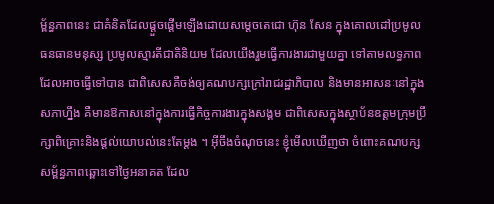ម្ព័ន្ធភាពនេះ ជាគំនិតដែលផ្ដួចផ្ដើមឡើងដោយសម្ដេចតេជោ ហ៊ុន សែន ក្នុងគោលដៅប្រមូលធនធានមនុស្ស ប្រមូលស្មារតីជាតិនិយម ដែលយើងរួមធ្វើការងារជាមួយគ្នា ទៅតាមលទ្ធភាពដែលអាចធ្វើទៅបាន ជាពិសេសគឺចង់ឲ្យគណបក្សក្រៅរាជរដ្ឋាភិបាល និងមានអាសនៈនៅក្នុងសភាហ្នឹង គឺមានឱកាសនៅក្នុងការធ្វើកិច្ចការងារក្នុងសង្គម ជាពិសេសក្នុងស្ថាប័នឧត្ដមក្រុមប្រឹក្សាពិគ្រោះនិងផ្ដល់យោបល់នេះតែម្ដង ។ អ៊ីចឹងចំណុចនេះ ខ្ញុំមើលឃើញថា ចំពោះគណបក្សសម្ព័ន្ធភាពឆ្ពោះទៅថ្ងៃអនាគត ដែល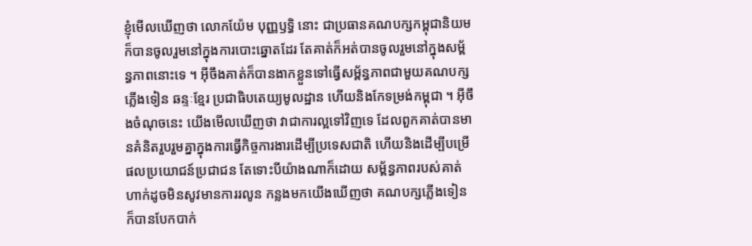ខ្ញុំមើលឃើញថា លោកយ៉ែម បុញ្ញឫទ្ធិ នោះ ជាប្រធានគណបក្សកម្ពុជានិយម ក៏បានចូលរួមនៅក្នុងការបោះឆ្នោតដែរ តែគាត់ក៏អត់បានចូលរួមនៅក្នុងសម្ព័ន្ធភាពនោះទេ ។ អ៊ីចឹងគាត់ក៏បានងាកខ្លួនទៅធ្វើសម្ព័ន្ធភាពជាមួយគណបក្សភ្លើងទៀន ឆន្ទៈខ្មែរ ប្រជាធិបតេយ្យមូលដ្ឋាន ហើយនិងកែទម្រង់កម្ពុជា ។ អ៊ីចឹងចំណុចនេះ យើងមើលឃើញថា វាជាការល្អទៅវិញទេ ដែលពួកគាត់បានមានគំនិតរួបរួមគ្នាក្នុងការធ្វើកិច្ចការងារដើម្បីប្រទេសជាតិ ហើយនិងដើម្បីបម្រើផលប្រយោជន៍ប្រជាជន តែទោះបីយ៉ាងណាក៏ដោយ សម្ព័ន្ធភាពរបស់គាត់ ហាក់ដូចមិនសូវមានការរលូន កន្លងមកយើងឃើញថា គណបក្សភ្លើងទៀន ក៏បានបែកបាក់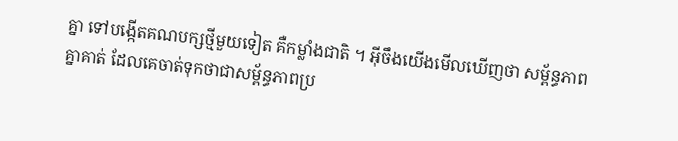គ្នា ទៅបង្កើតគណបក្សថ្មីមួយទៀត គឺកម្លាំងជាតិ ។ អ៊ីចឹងយើងមើលឃើញថា សម្ព័ន្ធភាពគ្នាគាត់ ដែលគេចាត់ទុកថាជាសម្ព័ន្ធភាពប្រ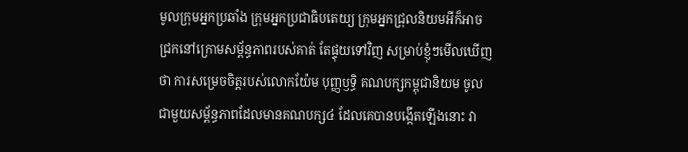មូលក្រុមអ្នកប្រឆាំង ក្រុមអ្នកប្រជាធិបតេយ្យ ក្រុមអ្នកជ្រុលនិយមអីក៏អាចជ្រកនៅក្រោមសម្ព័ន្ធភាពរបស់គាត់ តែផ្ទុយទៅវិញ សម្រាប់ខ្ញុំៗមើលឃើញថា ការសម្រេចចិត្តរបស់លោកយ៉ែម បុញ្ញឫទ្ធិ គណបក្សកម្ពុជានិយម ចូលជាមួយសម្ព័ន្ធភាពដែលមានគណបក្ស៤ ដែលគេបានបង្កើតឡើងនោះ វា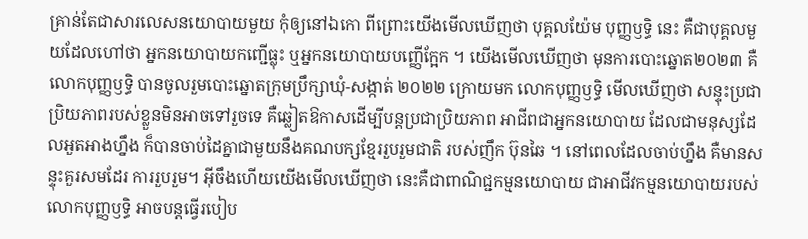គ្រាន់តែជាសារលេសនយោបាយមួយ កុំឲ្យនៅឯកោ ពីព្រោះយើងមើលឃើញថា បុគ្គលយ៉ែម បុញ្ញឫទ្ធិ នេះ គឺជាបុគ្គលមួយដែលហៅថា អ្នកនយោបាយកញ្ជើធ្លុះ ឬអ្នកនយោបាយបញ្ញើក្អែក ។ យើងមើលឃើញថា មុនការបោះឆ្នោត២០២៣ គឺលោកបុញ្ញឫទ្ធិ បានចូលរួមបោះឆ្នោតក្រុមប្រឹក្សាឃុំ-សង្កាត់ ២០២២ ក្រោយមក លោកបុញ្ញឫទ្ធិ មើលឃើញថា សន្ទុះប្រជាប្រិយភាពរបស់ខ្លួនមិនអាចទៅរួចទេ គឺឆ្លៀតឱកាសដើម្បីបន្តប្រជាប្រិយភាព អាជីពជាអ្នកនយោបាយ ដែលជាមនុស្សដែលអួតអាងហ្នឹង ក៏បានចាប់ដៃគ្នាជាមួយនឹងគណបក្សខ្មែររួបរួមជាតិ របស់ញឹក ប៊ុនឆៃ ។ នៅពេលដែលចាប់ហ្នឹង គឺមានសន្ទុះគួរសមដែរ ការរួបរួម។ អ៊ីចឹងហើយយើងមើលឃើញថា នេះគឺជាពាណិជ្ជកម្មនយោបាយ ជាអាជីវកម្មនយោបាយរបស់លោកបុញ្ញឫទ្ធិ អាចបន្តធ្វើរបៀប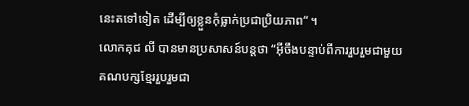នេះតទៅទៀត ដើម្បីឲ្យខ្លួនកុំធ្លាក់ប្រជាប្រិយភាព“ ។
លោកគុជ លី បានមានប្រសាសន៍បន្តថា “អ៊ីចឹងបន្ទាប់ពីការរួបរួមជាមួយគណបក្សខ្មែររួបរួមជា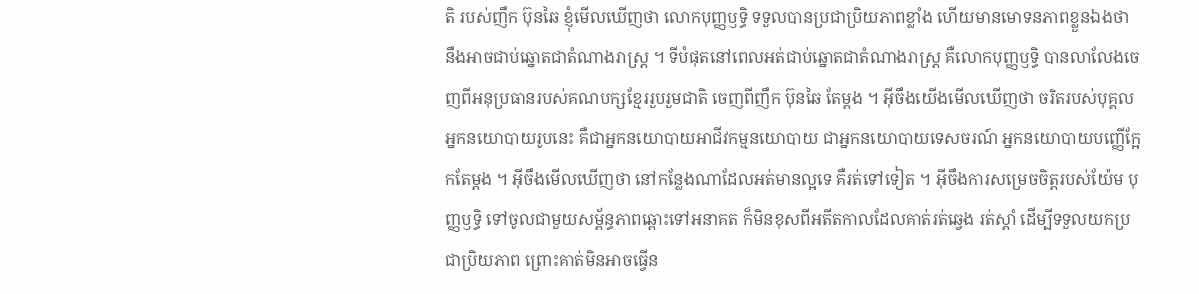តិ របស់ញឹក ប៊ុនឆៃ ខ្ញុំមើលឃើញថា លោកបុញ្ញឫទ្ធិ ទទួលបានប្រជាប្រិយភាពខ្លាំង ហើយមានមោទនភាពខ្លួនឯងថា នឹងអាចជាប់ឆ្នោតជាតំណាងរាស្រ្ត ។ ទីបំផុតនៅពេលអត់ជាប់ឆ្នោតជាតំណាងរាស្រ្ត គឺលោកបុញ្ញឫទ្ធិ បានលាលែងចេញពីអនុប្រធានរបស់គណបក្សខ្មែររួបរួមជាតិ ចេញពីញឹក ប៊ុនឆៃ តែម្ដង ។ អ៊ីចឹងយើងមើលឃើញថា ចរិតរបស់បុគ្គលអ្នកនយោបាយរូបនេះ គឺជាអ្នកនយោបាយអាជីវកម្មនយោបាយ ជាអ្នកនយោបាយទេសចរណ៍ អ្នកនយោបាយបញ្ញើក្អែកតែម្ដង ។ អ៊ីចឹងមើលឃើញថា នៅកន្លែងណាដែលអត់មានល្អទេ គឺរត់ទៅទៀត ។ អ៊ីចឹងការសម្រេចចិត្តរបស់យ៉ែម បុញ្ញឫទ្ធិ ទៅចូលជាមួយសម្ព័ន្ធភាពឆ្ពោះទៅអនាគត ក៏មិនខុសពីអតីតកាលដែលគាត់រត់ឆ្វេង រត់ស្ដាំ ដើម្បីទទួលយកប្រជាប្រិយភាព ព្រោះគាត់មិនអាចធ្វើន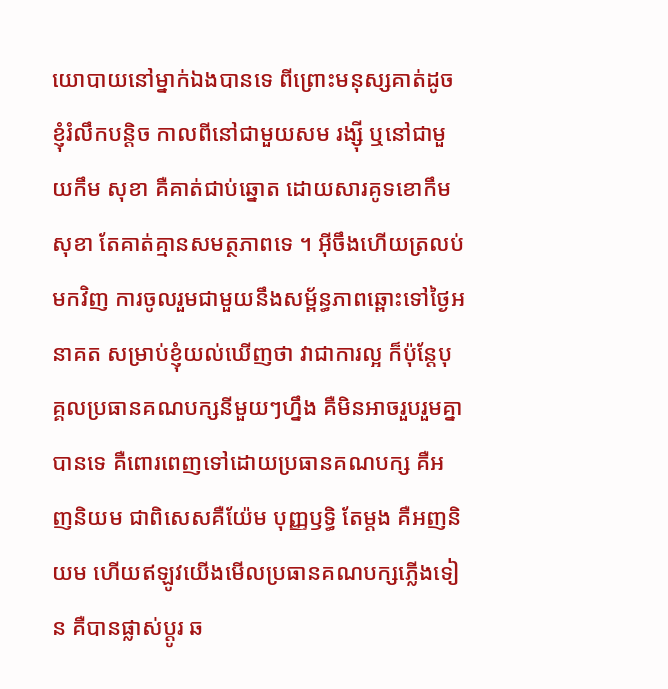យោបាយនៅម្នាក់ឯងបានទេ ពីព្រោះមនុស្សគាត់ដូចខ្ញុំរំលឹកបន្តិច កាលពីនៅជាមួយសម រង្ស៊ី ឬនៅជាមួយកឹម សុខា គឺគាត់ជាប់ឆ្នោត ដោយសារគូទខោកឹម សុខា តែគាត់គ្មានសមត្ថភាពទេ ។ អ៊ីចឹងហើយត្រលប់មកវិញ ការចូលរួមជាមួយនឹងសម្ព័ន្ធភាពឆ្ពោះទៅថ្ងៃអនាគត សម្រាប់ខ្ញុំយល់ឃើញថា វាជាការល្អ ក៏ប៉ុន្តែបុគ្គលប្រធានគណបក្សនីមួយៗហ្នឹង គឺមិនអាចរួបរួមគ្នាបានទេ គឺពោរពេញទៅដោយប្រធានគណបក្ស គឺអញនិយម ជាពិសេសគឺយ៉ែម បុញ្ញឫទ្ធិ តែម្ដង គឺអញនិយម ហើយឥឡូវយើងមើលប្រធានគណបក្សភ្លើងទៀន គឺបានផ្លាស់ប្ដូរ ឆ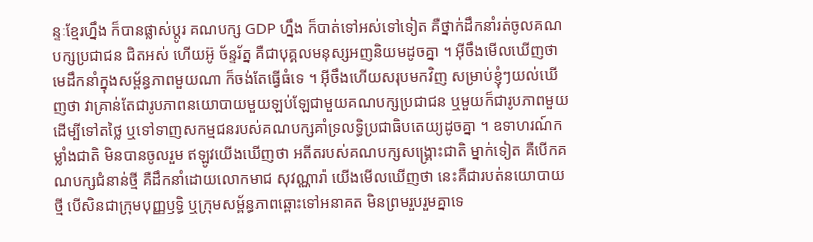ន្ទៈខ្មែរហ្នឹង ក៏បានផ្លាស់ប្ដូរ គណបក្ស GDP ហ្នឹង ក៏បាត់ទៅអស់ទៅទៀត គឺថ្នាក់ដឹកនាំរត់ចូលគណបក្សប្រជាជន ជិតអស់ ហើយអ៊ូ ច័ន្ទរ័ត្ន គឺជាបុគ្គលមនុស្សអញនិយមដូចគ្នា ។ អ៊ីចឹងមើលឃើញថា មេដឹកនាំក្នុងសម្ព័ន្ធភាពមួយណា ក៏ចង់តែធ្វើធំទេ ។ អ៊ីចឹងហើយសរុបមកវិញ សម្រាប់ខ្ញុំៗយល់ឃើញថា វាគ្រាន់តែជារូបភាពនយោបាយមួយឡប់ឡែជាមួយគណបក្សប្រជាជន ឬមួយក៏ជារូបភាពមួយដើម្បីទៅតថ្លៃ ឬទៅទាញសកម្មជនរបស់គណបក្សគាំទ្រលទ្ធិប្រជាធិបតេយ្យដូចគ្នា ។ ឧទាហរណ៍កម្លាំងជាតិ មិនបានចូលរួម ឥឡូវយើងឃើញថា អតីតរបស់គណបក្សសង្រ្គោះជាតិ ម្នាក់ទៀត គឺបើកគណបក្សជំនាន់ថ្មី គឺដឹកនាំដោយលោកមាជ សុវណ្ណារ៉ា យើងមើលឃើញថា នេះគឺជារបត់នយោបាយថ្មី បើសិនជាក្រុមបុញ្ញឫទ្ធិ ឬក្រុមសម្ព័ន្ធភាពឆ្ពោះទៅអនាគត មិនព្រមរួបរួមគ្នាទេ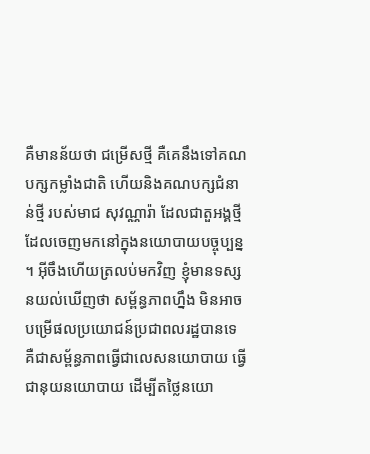គឺមានន័យថា ជម្រើសថ្មី គឺគេនឹងទៅគណបក្សកម្លាំងជាតិ ហើយនិងគណបក្សជំនាន់ថ្មី របស់មាជ សុវណ្ណារ៉ា ដែលជាតួអង្គថ្មី ដែលចេញមកនៅក្នុងនយោបាយបច្ចុប្បន្ន ។ អ៊ីចឹងហើយត្រលប់មកវិញ ខ្ញុំមានទស្សនយល់ឃើញថា សម្ព័ន្ធភាពហ្នឹង មិនអាចបម្រើផលប្រយោជន៍ប្រជាពលរដ្ឋបានទេ គឺជាសម្ព័ន្ធភាពធ្វើជាលេសនយោបាយ ធ្វើជានុយនយោបាយ ដើម្បីតថ្លៃនយោ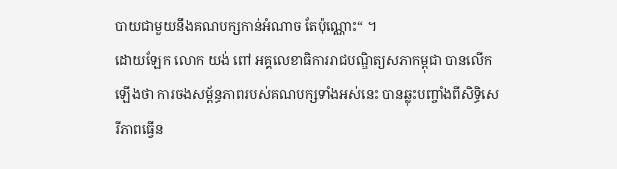បាយជាមួយនឹងគណបក្សកាន់អំណាច តែប៉ុណ្ណោះ“ ។
ដោយឡែក លោក យង់ ពៅ អគ្គលេខាធិការរាជបណ្ឌិត្យសភាកម្ពុជា បានលើកឡើងថា ការចងសម្ព័ន្ធភាពរបស់គណបក្សទាំងអស់នេះ បានឆ្លុះបញ្ចាំងពីសិទ្ធិសេរីភាពធ្វើន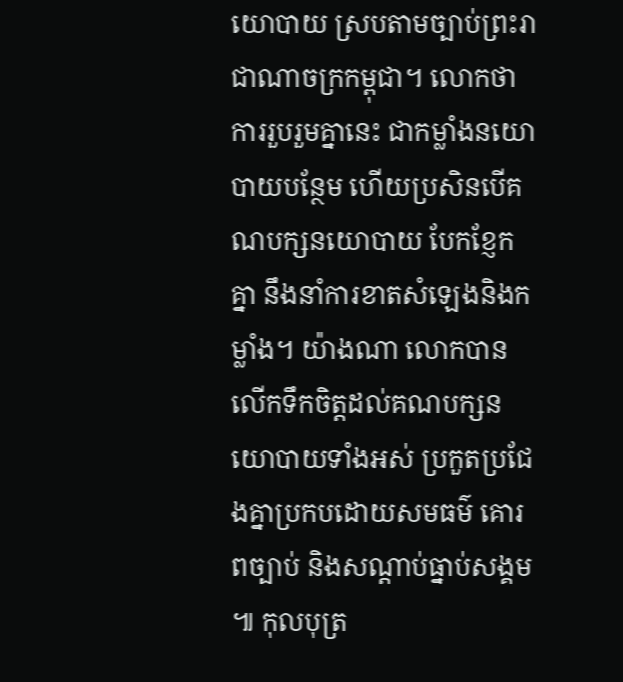យោបាយ ស្របតាមច្បាប់ព្រះរាជាណាចក្រកម្ពុជា។ លោកថា ការរួបរួមគ្នានេះ ជាកម្លាំងនយោបាយបន្ថែម ហើយប្រសិនបើគណបក្សនយោបាយ បែកខ្ញែកគ្នា នឹងនាំការខាតសំឡេងនិងកម្លាំង។ យ៉ាងណា លោកបានលើកទឹកចិត្តដល់គណបក្សនយោបាយទាំងអស់ ប្រកួតប្រជែងគ្នាប្រកបដោយសមធម៌ គោរពច្បាប់ និងសណ្ដាប់ធ្នាប់សង្គម ៕ កុលបុត្រ